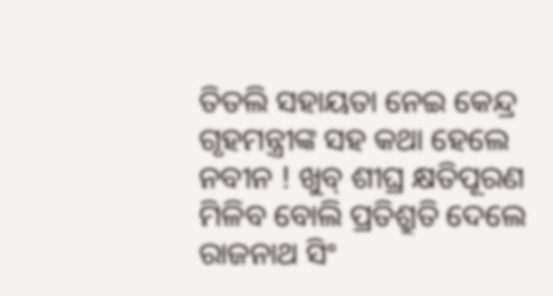ତିତଲି ସହାୟତା ନେଇ କେନ୍ଦ୍ର ଗୃହମନ୍ତ୍ରୀଙ୍କ ସହ କଥା ହେଲେ ନବୀନ ! ଖୁବ୍ ଶୀଘ୍ର କ୍ଷତିପୂରଣ ମିଳିବ ବୋଲି ପ୍ରତିଶ୍ରୁତି ଦେଲେ ରାଜନାଥ ସିଂ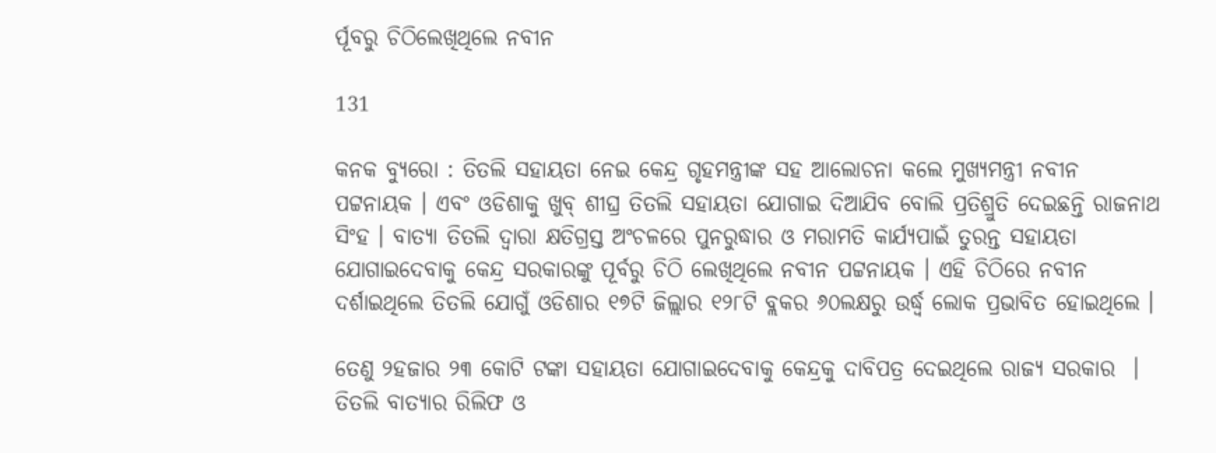ର୍ପୂବରୁ ଚିଠିଲେଖିଥିଲେ ନବୀନ

131

କନକ ବ୍ୟୁରୋ : ତିତଲି ସହାୟତା ନେଇ କେନ୍ଦ୍ର ଗୃହମନ୍ତ୍ରୀଙ୍କ ସହ ଆଲୋଚନା କଲେ ମୁଖ୍ୟମନ୍ତ୍ରୀ ନବୀନ ପଟ୍ଟନାୟକ । ଏବଂ ଓଡିଶାକୁ ଖୁବ୍ ଶୀଘ୍ର ତିତଲି ସହାୟତା ଯୋଗାଇ ଦିଆଯିବ ବୋଲି ପ୍ରତିଶ୍ରୁତି ଦେଇଛନ୍ତି ରାଜନାଥ ସିଂହ । ବାତ୍ୟା ତିତଲି ଦ୍ୱାରା କ୍ଷତିଗ୍ରସ୍ତ ଅଂଚଳରେ ପୁନରୁଦ୍ଧାର ଓ ମରାମତି କାର୍ଯ୍ୟପାଇଁ ତୁରନ୍ତ ସହାୟତା ଯୋଗାଇଦେବାକୁ କେନ୍ଦ୍ର ସରକାରଙ୍କୁ ପୂର୍ବରୁ ଚିଠି ଲେଖିଥିଲେ ନବୀନ ପଟ୍ଟନାୟକ । ଏହି ଚିଠିରେ ନବୀନ ଦର୍ଶାଇଥିଲେ ତିତଲି ଯୋଗୁଁ ଓଡିଶାର ୧୭ଟି ଜିଲ୍ଲାର ୧୨୮ଟି ବ୍ଲକର ୬୦ଲକ୍ଷରୁ ଉର୍ଦ୍ଧ୍ୱ ଲୋକ ପ୍ରଭାବିତ ହୋଇଥିଲେ ।

ତେଣୁ ୨ହଜାର ୨୩ କୋଟି ଟଙ୍କା ସହାୟତା ଯୋଗାଇଦେବାକୁ କେନ୍ଦ୍ରକୁ ଦାବିପତ୍ର ଦେଇଥିଲେ ରାଜ୍ୟ ସରକାର  । ତିତଲି ବାତ୍ୟାର ରିଲିଫ ଓ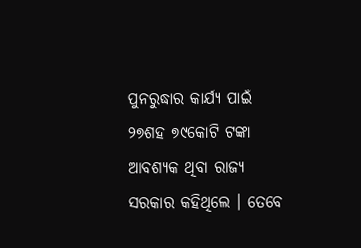ପୁନରୁଦ୍ଧାର କାର୍ଯ୍ୟ ପାଇଁ ୨୭ଶହ ୭୯କୋଟି ଟଙ୍କା ଆବଶ୍ୟକ ଥିବା ରାଜ୍ୟ ସରକାର କହିଥିଲେ । ତେବେ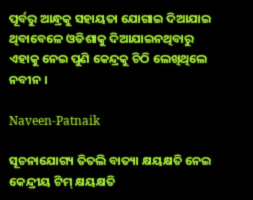ପୂର୍ବରୁ ଆନ୍ଧ୍ରକୁ ସହାୟତା ଯୋଗାଇ ଦିଆଯାଇ ଥିବାବେଳେ ଓଡିଶାକୁ ଦିଆଯାଇନଥିବାରୁ ଏହାକୁ ନେଇ ପୁଣି କେନ୍ଦ୍ରକୁ ଚିଠି ଲେଖିଥିଲେ ନବୀନ ।

Naveen-Patnaik

ସୂଚନାଯୋଗ୍ୟ ତିତଲି ବାତ୍ୟା କ୍ଷୟକ୍ଷତି ନେଇ କେନ୍ଦ୍ରୀୟ ଟିମ୍ କ୍ଷୟକ୍ଷତି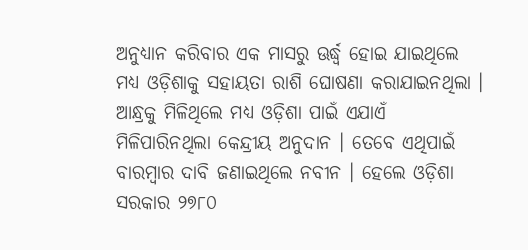ଅନୁଧ୍ୟାନ କରିବାର ଏକ ମାସରୁ ଊର୍ଦ୍ଧ୍ବ ହୋଇ ଯାଇଥିଲେ ମଧ୍ୟ ଓଡ଼ିଶାକୁ ସହାୟତା ରାଶି ଘୋଷଣା କରାଯାଇନଥିଲା । ଆନ୍ଧ୍ରକୁ ମିଳିଥିଲେ ମଧ୍ୟ ଓଡ଼ିଶା ପାଇଁ ଏଯାଏଁ ମିଳିପାରିନଥିଲା କେନ୍ଦ୍ରୀୟ ଅନୁଦାନ । ତେବେ ଏଥିପାଇଁ ବାରମ୍ବାର ଦାବି ଜଣାଇଥିଲେ ନବୀନ । ହେଲେ ଓଡ଼ିଶା ସରକାର ୨୭୮୦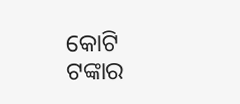କୋଟି ଟଙ୍କାର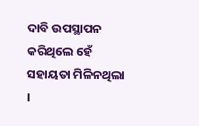ଦାବି ଉପସ୍ଥାପନ କରିଥିଲେ ହେଁ ସହାୟତା ମିଳିନଥିଲା ।